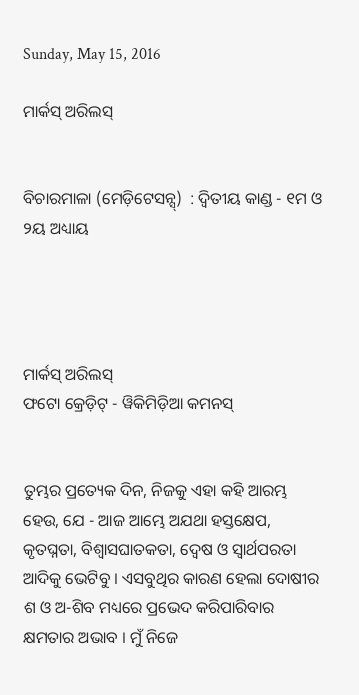Sunday, May 15, 2016

ମାର୍କସ୍ ଅରିଲସ୍


ବିଚାରମାଳା (ମେଡ଼ିଟେସନ୍ସ୍)  : ଦ୍ୱିତୀୟ କାଣ୍ଡ - ୧ମ ଓ ୨ୟ ଅଧ୍ୟାୟ




ମାର୍କସ୍ ଅରିଲସ୍
ଫଟୋ କ୍ରେଡ଼ିଟ୍ - ୱିକିମିଡ଼ିଆ କମନସ୍


ତୁମ୍ଭର ପ୍ରତ୍ୟେକ ଦିନ, ନିଜକୁ ଏହା କହି ଆରମ୍ଭ ହେଉ, ଯେ - ଆଜ ଆମ୍ଭେ ଅଯଥା ହସ୍ତକ୍ଷେପ, କୃତଘ୍ନତା, ବିଶ୍ୱାସଘାତକତା, ଦ୍ୱେଷ ଓ ସ୍ୱାର୍ଥପରତା ଆଦିକୁ ଭେଟିବୁ । ଏସବୁଥିର କାରଣ ହେଲା ଦୋଷୀର ଶ ଓ ଅ-ଶିବ ମଧ୍ୟରେ ପ୍ରଭେଦ କରିପାରିବାର କ୍ଷମତାର ଅଭାବ । ମୁଁ ନିଜେ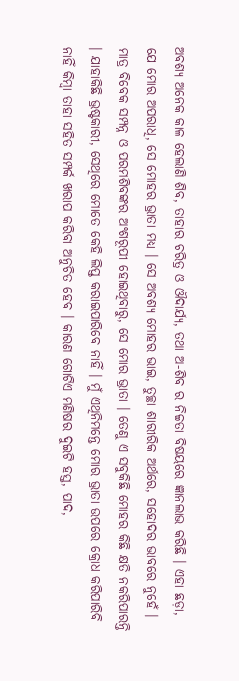ଅବଶ୍ୟ ଅନେକ କାଳ ହେଲାଣି ଶିବ, ତାହାର ଚରିତ୍ର ଓ ଔଦାର୍ଯ୍ୟ, ତଥା ଅ-ଶିବ ର ନିଚ୍ଚତା ବିଷୟରେ ଜ୍ଞାନଲାଭ କରିଛି । ଏହା ଛଡ଼ା, ଯେ ମୋର ଅପରାଧି, ସେ ମୋହର ଭ୍ରାତା ମଧ୍ୟ । ସେ ଅବଶ୍ୟ ମୋହର ଭାଇ, ତୁଚ୍ଛା ଶାରୀରିକ ଅର୍ଥରେ, ସହୋଦର ଭାବରେ ନୁହେଁ । ମାତ୍ର ବିବେକ ସମ୍ପନ୍ନ ଓ ପରମଶିବଙ୍କର ଅଂଶରୂପୀ ହୋଇଥିବାରୁ, ସେ ମୋର ଭ୍ରାତା । ତେଣୁ ଏ ସବୁକିଛି ମୋହର କିଛି କ୍ଷତି ନକରିପାରନ୍ତି । ଯାହାକିଛି ଭ୍ରଷ୍ଟକାରୀ, ସେଥିରେ ମୋତେ କେହି ଲିପ୍ତ କରାଇପାରିବେ ନାହିଁ । ମୁଁ ଏଥିନିମନ୍ତେ ମୋର ଭ୍ରାତା ଉପରେ କ୍ରୋଧ କରିପାରିବି ନାହିଁ କିମ୍ବା ତାହା ସହିତ ସମ୍ପର୍କ ଖରାପ କରିବା ଅନୁଚିତ ହେବ । କାରଣ ଗୋଟିଏ ମଣିଷର ଦୁଇଟି ହସ୍ତ, ପାଦ,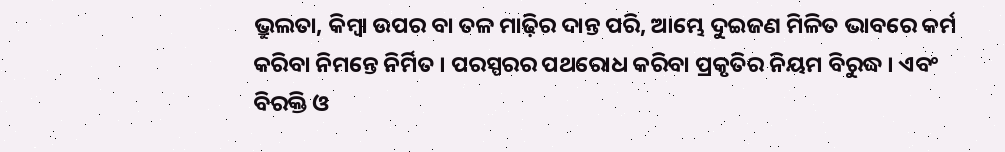ଭ୍ରୁଲତା, କିମ୍ବା ଉପର ବା ତଳ ମାଢ଼ିର ଦାନ୍ତ ପରି, ଆମ୍ଭେ ଦୁଇଜଣ ମିଳିତ ଭାବରେ କର୍ମ କରିବା ନିମନ୍ତେ ନିର୍ମିତ । ପରସ୍ପରର ପଥରୋଧ କରିବା ପ୍ରକୃତିର ନିୟମ ବିରୁଦ୍ଧ । ଏବଂ ବିରକ୍ତି ଓ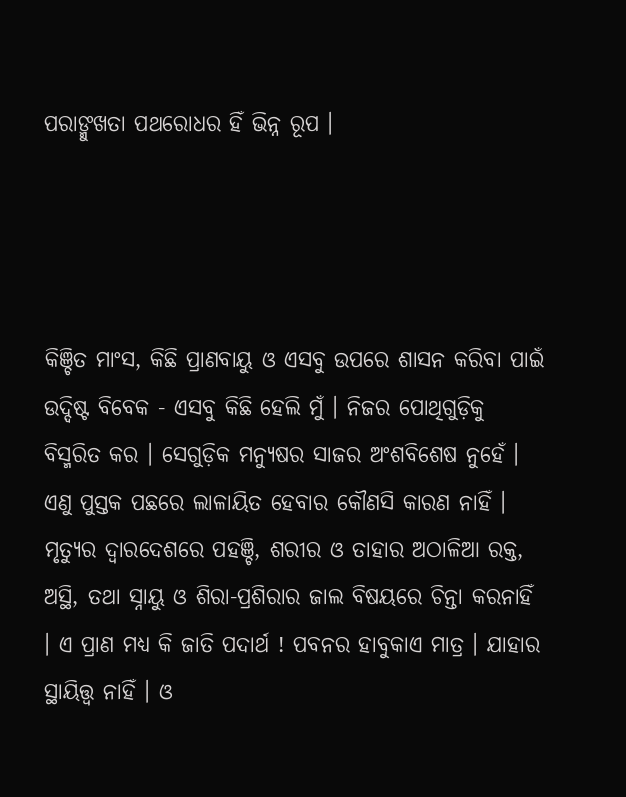ପରାଙ୍ମୁଖତା ପଥରୋଧର ହିଁ ଭିନ୍ନ ରୂପ ।




କିଞ୍ଚିତ ମାଂସ, କିଛି ପ୍ରାଣବାୟୁ ଓ ଏସବୁ ଉପରେ ଶାସନ କରିବା ପାଇଁ ଉଦ୍ଦିଷ୍ଟ ବିବେକ - ଏସବୁ କିଛି ହେଲି ମୁଁ । ନିଜର ପୋଥିଗୁଡ଼ିକୁ  ବିସ୍ମରିତ କର । ସେଗୁଡ଼ିକ ମନ୍ୟୁଷର ସାଜର ଅଂଶବିଶେଷ ନୁହେଁ । ଏଣୁ ପୁସ୍ତକ ପଛରେ ଲାଳାୟିତ ହେବାର କୌଣସି କାରଣ ନାହିଁ । ମୃତ୍ୟୁର ଦ୍ୱାରଦେଶରେ ପହଞ୍ଚି, ଶରୀର ଓ ତାହାର ଅଠାଳିଆ ରକ୍ତ, ଅସ୍ଥି, ତଥା ସ୍ନାୟୁ ଓ ଶିରା-ପ୍ରଶିରାର ଜାଲ ବିଷୟରେ ଚିନ୍ତା କରନାହିଁ । ଏ ପ୍ରାଣ ମଧ୍ୟ କି ଜାତି ପଦାର୍ଥ ! ପବନର ହାବୁକାଏ ମାତ୍ର । ଯାହାର ସ୍ଥାୟିତ୍ତ୍ୱ ନାହିଁ । ଓ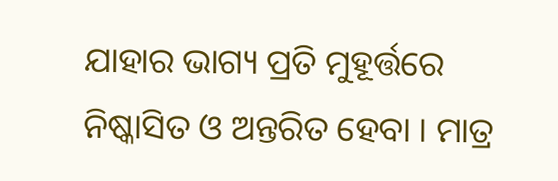ଯାହାର ଭାଗ୍ୟ ପ୍ରତି ମୁହୂର୍ତ୍ତରେ ନିଷ୍କାସିତ ଓ ଅନ୍ତରିତ ହେବା । ମାତ୍ର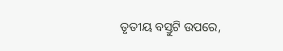ତୃତୀୟ ବସ୍ତୁଟି ଉପରେ,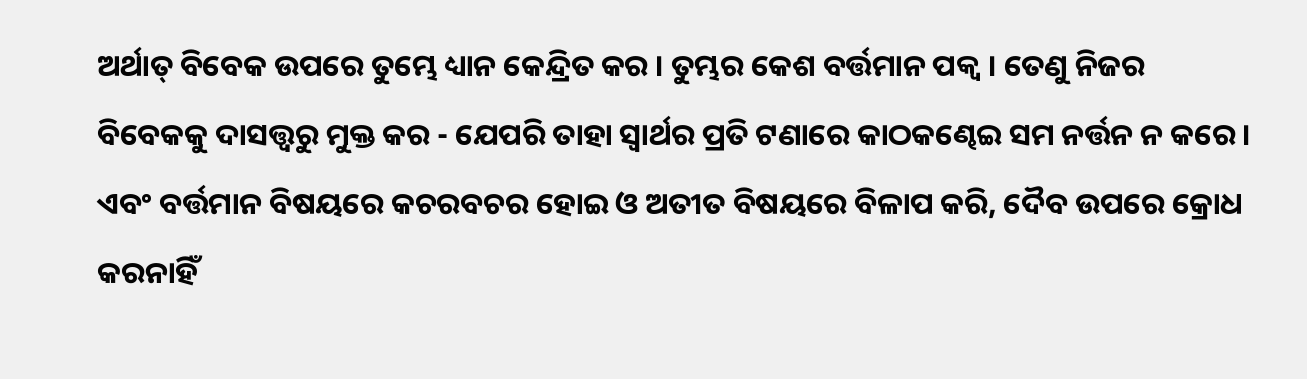ଅର୍ଥାତ୍ ବିବେକ ଉପରେ ତୁମ୍ଭେ ଧ୍ୟାନ କେନ୍ଦ୍ରିତ କର । ତୁମ୍ଭର କେଶ ବର୍ତ୍ତମାନ ପକ୍ୱ । ତେଣୁ ନିଜର ବିବେକକୁ ଦାସତ୍ତ୍ୱରୁ ମୁକ୍ତ କର - ଯେପରି ତାହା ସ୍ୱାର୍ଥର ପ୍ରତି ଟଣାରେ କାଠକଣ୍ଢେଇ ସମ ନର୍ତ୍ତନ ନ କରେ । ଏବଂ ବର୍ତ୍ତମାନ ବିଷୟରେ କଚରବଚର ହୋଇ ଓ ଅତୀତ ବିଷୟରେ ବିଳାପ କରି, ଦୈବ ଉପରେ କ୍ରୋଧ କରନାହିଁ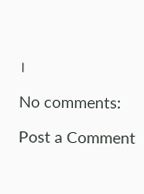।

No comments:

Post a Comment